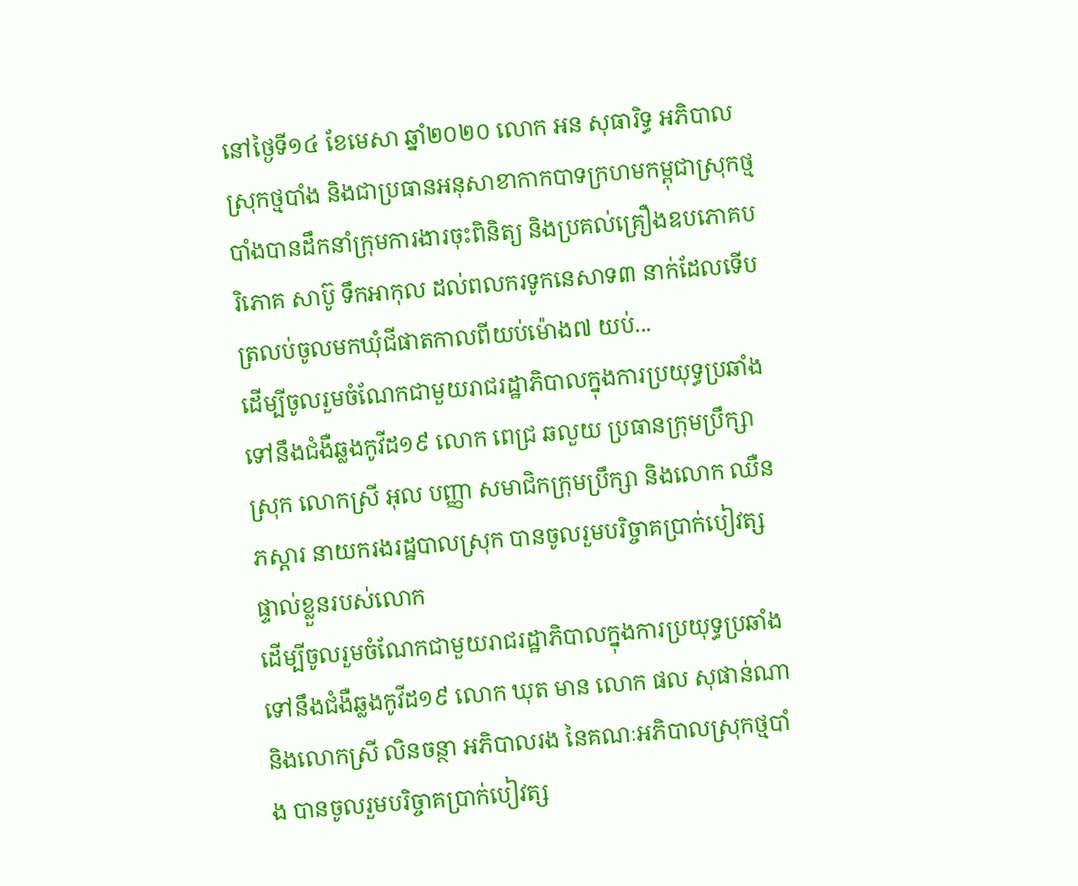នៅថ្ងៃទី១៤ ខែមេសា ឆ្នាំ២០២០ លោក អន សុធារិទ្ធ អភិបាលស្រុកថ្មបាំង និងជាប្រធានអនុសាខាកាកបាទក្រហមកម្ពុជាស្រុកថ្មបាំងបានដឹកនាំក្រុមការងារចុះពិនិត្យ និងប្រគល់គ្រឿងឧបភោគបរិភោគ សាប៊ូ ទឹកអាកុល ដល់ពលករទូកនេសាទ៣ នាក់ដែលទើបត្រលប់ចូលមកឃុំជីផាតកាលពីយប់ម៉ោង៧ យប់...
ដើម្បីចូលរួមចំណែកជាមួយរាជរដ្ឋាភិបាលក្នុងការប្រយុទ្ធប្រឆាំងទៅនឹងជំងឺឆ្លងកូវីដ១៩ លោក ពេជ្រ ឆលួយ ប្រធានក្រុមប្រឹក្សាស្រុក លោកស្រី អុល បញ្ញា សមាជិកក្រុមប្រឹក្សា និងលោក ឈឺន ភស្តារ នាយករងរដ្ឋបាលស្រុក បានចូលរួមបរិច្ចាគប្រាក់បៀវត្សផ្ទាល់ខ្លួនរបស់លោក
ដើម្បីចូលរួមចំណែកជាមួយរាជរដ្ឋាភិបាលក្នុងការប្រយុទ្ធប្រឆាំងទៅនឹងជំងឺឆ្លងកូវីដ១៩ លោក ឃុត មាន លោក ផល សុផាន់ណា និងលោកស្រី លិនចន្ថា អភិបាលរង នៃគណៈអភិបាលស្រុកថ្មបាំង បានចូលរួមបរិច្ចាគប្រាក់បៀវត្ស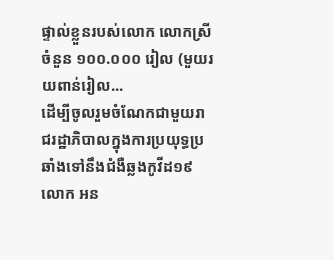ផ្ទាល់ខ្លួនរបស់លោក លោកស្រី ចំនួន ១០០.០០០ រៀល (មួយរយពាន់រៀល...
ដើម្បីចូលរួមចំណែកជាមួយរាជរដ្ឋាភិបាលក្នុងការប្រយុទ្ធប្រឆាំងទៅនឹងជំងឺឆ្លងកូវីដ១៩ លោក អន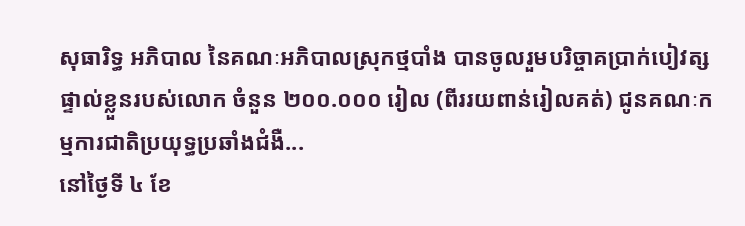សុធារិទ្ធ អភិបាល នៃគណៈអភិបាលស្រុកថ្មបាំង បានចូលរួមបរិច្ចាគប្រាក់បៀវត្សផ្ទាល់ខ្លួនរបស់លោក ចំនួន ២០០.០០០ រៀល (ពីររយពាន់រៀលគត់) ជូនគណៈកម្មការជាតិប្រយុទ្ធប្រឆាំងជំងឺ...
នៅថ្ងៃទី ៤ ខែ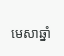មេសាឆ្នាំ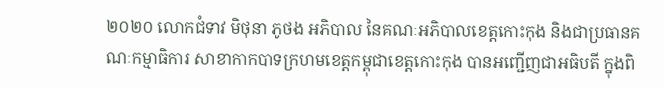២០២០ លោកជំទាវ មិថុនា ភូថង អភិបាល នៃគណៈអភិបាលខេត្តកោះកុង និងជាប្រធានគណៈកម្មាធិការ សាខាកាកបាទក្រហមខេត្តកម្ពុជាខេត្តកោះកុង បានអញ្ជើញជាអធិបតី ក្នុងពិ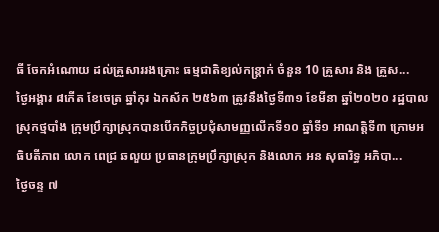ធី ចែកអំណោយ ដល់គ្រួសាររងគ្រោះ ធម្មជាតិខ្យល់កន្ត្រាក់ ចំនួន 10 គ្រួសារ និង គ្រួស...
ថ្ងៃអង្គារ ៨កើត ខែចេត្រ ឆ្នាំកុរ ឯកស័ក ២៥៦៣ ត្រូវនឹងថ្ងៃទី៣១ ខែមីនា ឆ្នាំ២០២០ រដ្ឋបាលស្រុកថ្មបាំង ក្រុមប្រឹក្សាស្រុកបានបើកកិច្ចប្រជុំសាមញ្ញលើកទី១០ ឆ្នាំទី១ អាណត្តិទី៣ ក្រោមអធិបតីភាព លោក ពេជ្រ ឆលួយ ប្រធានក្រុមប្រឹក្សាស្រុក និងលោក អន សុធារិទ្ធ អភិបា...
ថ្ងៃចន្ទ ៧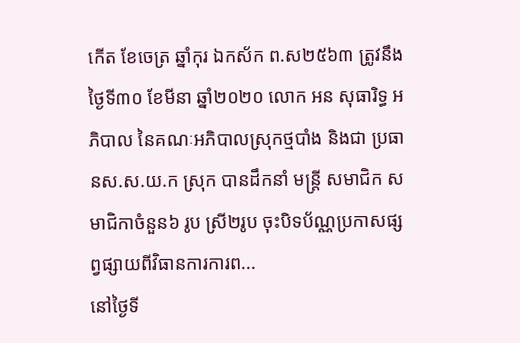កើត ខែចេត្រ ឆ្នាំកុរ ឯកស័ក ព.ស២៥៦៣ ត្រូវនឹងថ្ងៃទី៣០ ខែមីនា ឆ្នាំ២០២០ លោក អន សុធារិទ្ធ អភិបាល នៃគណៈអភិបាលស្រុកថ្មបាំង និងជា ប្រធានស.ស.យ.ក ស្រុក បានដឹកនាំ មន្រ្តី សមាជិក សមាជិកាចំនួន៦ រូប ស្រី២រូប ចុះបិទប័ណ្ណប្រកាសផ្សព្វផ្សាយពីវិធានការការព...
នៅថ្ងៃទី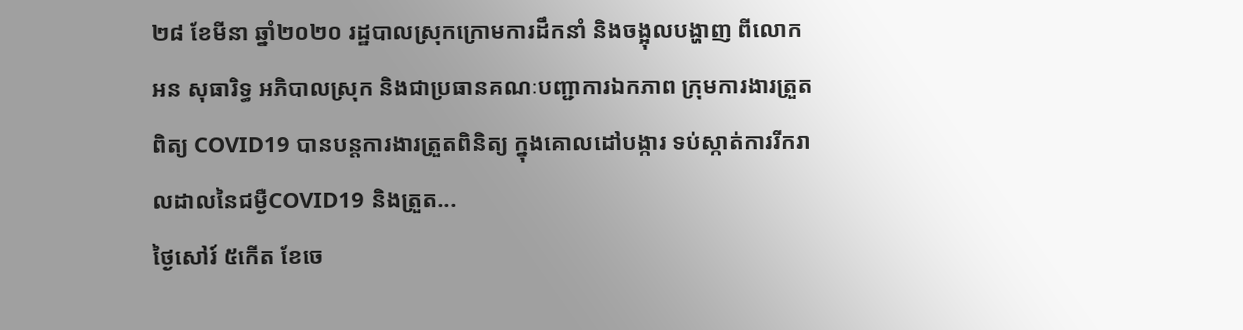២៨ ខែមីនា ឆ្នាំ២០២០ រដ្ឋបាលស្រុកក្រោមការដឹកនាំ និងចង្អុលបង្ហាញ ពីលោក អន សុធារិទ្ធ អភិបាលស្រុក និងជាប្រធានគណៈបញ្ជាការឯកភាព ក្រុមការងារត្រួតពិត្យ COVID19 បានបន្តការងារត្រួតពិនិត្យ ក្នុងគោលដៅបង្ការ ទប់ស្កាត់ការរីករាលដាលនៃជម្ងឺCOVID19 និងត្រួត...
ថ្ងៃសៅរ៍ ៥កើត ខែចេ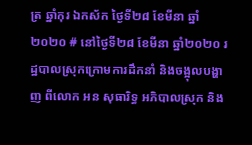ត្រ ឆ្នាំកុរ ឯកស័ក ថ្ងៃទី២៨ ខែមីនា ឆ្នាំ២០២០ # នៅថ្ងៃទី២៨ ខែមីនា ឆ្នាំ២០២០ រដ្ឋបាលស្រុកក្រោមការដឹកនាំ និងចង្អុលបង្ហាញ ពីលោក អន សុធារិទ្ធ អភិបាលស្រុក និង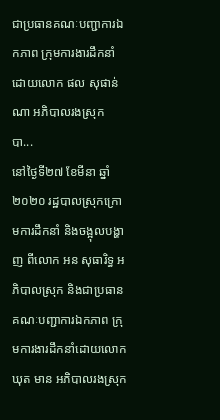ជាប្រធានគណៈបញ្ជាការឯកភាព ក្រុមការងារដឹកនាំដោយលោក ផល សុផាន់ណា អភិបាលរងស្រុក បា...
នៅថ្ងៃទី២៧ ខែមីនា ឆ្នាំ២០២០ រដ្ឋបាលស្រុកក្រោមការដឹកនាំ និងចង្អុលបង្ហាញ ពីលោក អន សុធារិទ្ធ អភិបាលស្រុក និងជាប្រធានគណៈបញ្ជាការឯកភាព ក្រុមការងារដឹកនាំដោយលោក ឃុត មាន អភិបាលរងស្រុក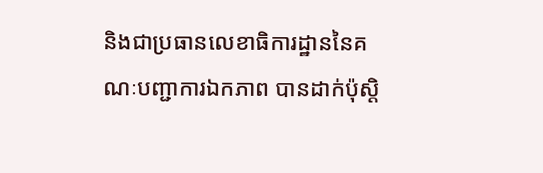និងជាប្រធានលេខាធិការដ្ឋាននៃគណៈបញ្ជាការឯកភាព បានដាក់ប៉ុស្តិ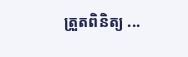ត្រួតពិនិត្យ ...